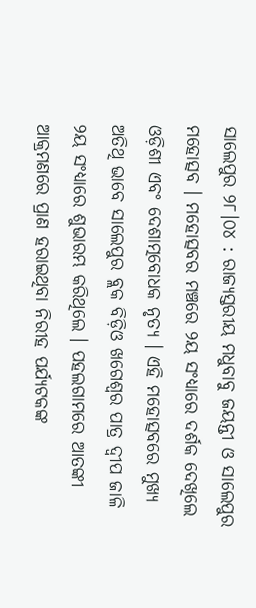ସାଲେପୁର ୨୮।୦୪ : ରାଜ୍ୟସ୍ତରୀୟ ମଧୁବାବୁ ଜୟନ୍ତୀ ଓ ସାଲେପୁର ମହୋତ୍ସବ । ମହୋତ୍ସବର ମଞ୍ଚରେ ୨ୟ ସଂଧ୍ୟାରେ ଦର୍ଶକ ଦେଖିଲେ ଓଡ଼ିଶୀ ଏବଂ ଦେଶାତ୍ମବୋଧକ ନୃତ୍ୟ । ଏହି ମହୋତ୍ସବରେ ମୁଖ୍ୟ ଅତିଥି ଭାବେ ସାଲେପୁର ବ୍ଲକ ବିଡ଼ିଓ ଖଗେଶ୍ୱର ପାତ୍ର ଦ୍ୱୀପ ଜାଳି ୨ୟ ସଂଧ୍ୟାରେ ଶୁଭାରମ୍ଭ କରିଥିଲେ । ପହଲଗାମରେ ଆତଙ୍କୀ ଆକ୍ରମଣରେ ପ୍ରାଣ ହରାଇଥିବା ନିରୀହ ପର୍ଯ୍ୟଟକଙ୍କ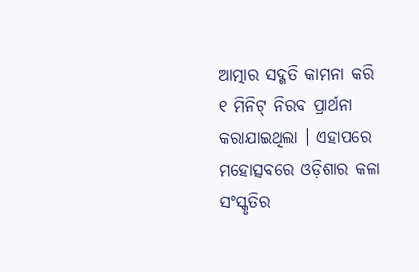ଆତ୍ମାର ସଦ୍ଗତି କାମନା କରି ୧ ମିନିଟ୍ ନିରବ ପ୍ରାର୍ଥନା କରାଯାଇଥିଲା । ଏହାପରେ ମହୋତ୍ସବରେ ଓଡ଼ିଶାର କଳା ସଂସ୍କୃତିର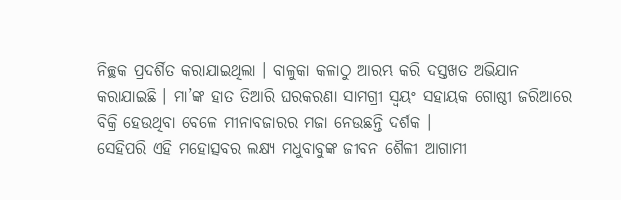ନିଚ୍ଛକ ପ୍ରଦର୍ଶିତ କରାଯାଇଥିଲା । ବାଳୁକା କଳାଠୁ ଆରମ୍ଭ କରି ଦସ୍ତଖତ ଅଭିଯାନ କରାଯାଇଛି । ମା’ଙ୍କ ହାତ ତିଆରି ଘରକରଣା ସାମଗ୍ରୀ ସ୍ୱୟଂ ସହାୟକ ଗୋଷ୍ଠୀ ଜରିଆରେ ବିକ୍ରି ହେଉଥିବା ବେଳେ ମୀନାବଜାରର ମଜା ନେଉଛନ୍ତି ଦର୍ଶକ ।
ସେହିପରି ଏହି ମହୋତ୍ସବର ଲକ୍ଷ୍ୟ ମଧୁବାବୁଙ୍କ ଜୀବନ ଶୈଳୀ ଆଗାମୀ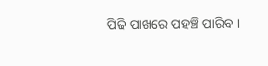ପିଢି ପାଖରେ ପହଞ୍ଚି ପାରିବ ।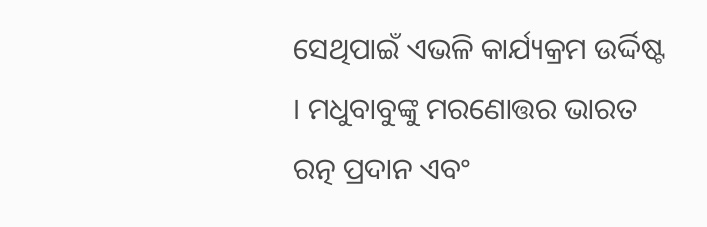ସେଥିପାଇଁ ଏଭଳି କାର୍ଯ୍ୟକ୍ରମ ଉର୍ଦ୍ଦିଷ୍ଟ । ମଧୁବାବୁଙ୍କୁ ମରଣୋତ୍ତର ଭାରତ ରତ୍ନ ପ୍ରଦାନ ଏବଂ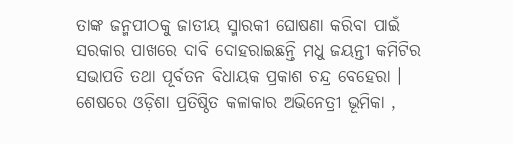ତାଙ୍କ ଜନ୍ମପୀଠକୁ ଜାତୀୟ ସ୍ମାରକୀ ଘୋଷଣା କରିବା ପାଇଁ ସରକାର ପାଖରେ ଦାବି ଦୋହରାଇଛନ୍ତି ମଧୁ ଜୟନ୍ତୀ କମିଟିର ସଭାପତି ତଥା ପୂର୍ବତନ ବିଧାୟକ ପ୍ରକାଶ ଚନ୍ଦ୍ର ବେହେରା । ଶେଷରେ ଓଡ଼ିଶା ପ୍ରତିଷ୍ଠିତ କଳାକାର ଅଭିନେତ୍ରୀ ଭୂମିକା ,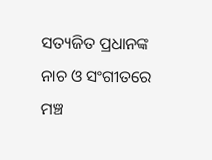ସତ୍ୟଜିତ ପ୍ରଧାନଙ୍କ ନାଚ ଓ ସଂଗୀତରେ ମଞ୍ଚ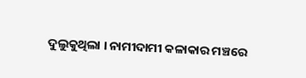ଦୁଲୁକୁଥିଲା । ନାମୀଦାମୀ କଳାକାର ମଞ୍ଚରେ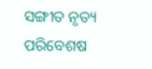ସଙ୍ଗୀତ ନୃତ୍ୟ ପରିବେଶଷ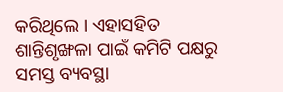କରିଥିଲେ । ଏହାସହିତ ଶାନ୍ତିଶୃଙ୍ଖଳା ପାଇଁ କମିଟି ପକ୍ଷରୁ ସମସ୍ତ ବ୍ୟବସ୍ଥା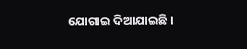ଯୋଗାଇ ଦିଆଯାଇଛି ।